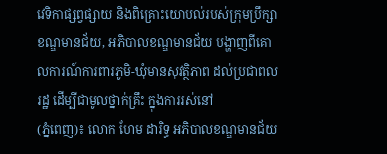វេទិកាផ្សព្វផ្សាយ និងពិគ្រោះយោបល់របស់ក្រុមប្រឹក្សាខណ្ឌមានជ័យ, អភិបាលខណ្ឌមានជ័យ បង្ហាញពីគោលការណ៍ការពារភូមិ-ឃុំមានសុវត្ថិភាព ដល់ប្រជាពលរដ្ឋ ដើម្បីជាមូលថ្នាក់គ្រឹះ ក្នុងការរស់នៅ
(ភ្នំពេញ)៖ លោក ហែម ដារិទ្ធ អភិបាលខណ្ឌមានជ័យ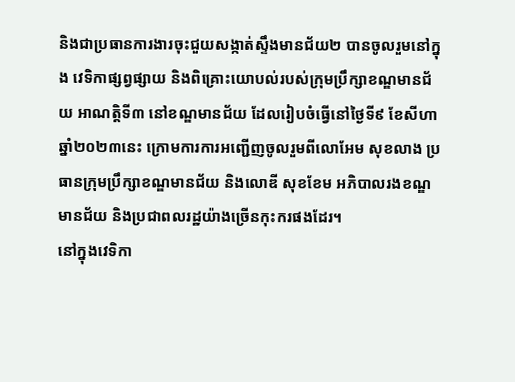និងជាប្រធានការងារចុះជួយសង្កាត់ស្ទឹងមានជ័យ២ បានចូលរួមនៅក្នុង វេទិកាផ្សព្វផ្សាយ និងពិគ្រោះយោបល់របស់ក្រុមប្រឹក្សាខណ្ឌមានជ័យ អាណត្តិទី៣ នៅខណ្ឌមានជ័យ ដែលរៀបចំធ្វើនៅថ្ងៃទី៩ ខែសីហា ឆ្នាំ២០២៣នេះ ក្រោមការការអញ្ជើញចូលរួមពីលោអែម សុខលាង ប្រធានក្រុមប្រឹក្សាខណ្ឌមានជ័យ និងលោឌី សុខខែម អភិបាលរងខណ្ឌមានជ័យ និងប្រជាពលរដ្ឋយ៉ាងច្រើនកុះករផងដែរ។
នៅក្នុងវេទិកា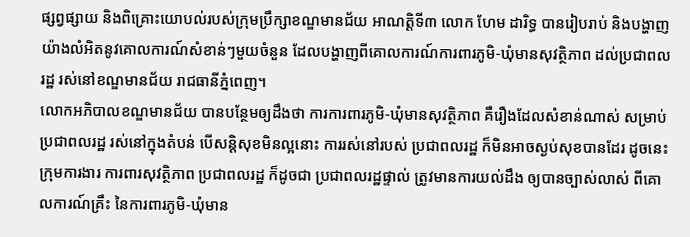ផ្សព្វផ្សាយ និងពិគ្រោះយោបល់របស់ក្រុមប្រឹក្សាខណ្ឌមានជ័យ អាណត្តិទី៣ លោក ហែម ដារិទ្ធ បានរៀបរាប់ និងបង្ហាញយ៉ាងលំអិតនូវគោលការណ៍សំខាន់ៗមួយចំនួន ដែលបង្ហាញពីគោលការណ៍ការពារភូមិ-ឃុំមានសុវត្ថិភាព ដល់ប្រជាពលរដ្ឋ រស់នៅខណ្ឌមានជ័យ រាជធានីភ្នំពេញ។
លោកអភិបាលខណ្ឌមានជ័យ បានបន្ថែមឲ្យដឹងថា ការការពារភូមិ-ឃុំមានសុវត្ថិភាព គឺរឿងដែលសំខាន់ណាស់ សម្រាប់ប្រជាពលរដ្ឋ រស់នៅក្នុងតំបន់ បើសន្តិសុខមិនល្អនោះ ការរស់នៅរបស់ ប្រជាពលរដ្ឋ ក៏មិនអាចស្ងប់សុខបានដែរ ដូចនេះ ក្រុមការងារ ការពារសុវត្ថិភាព ប្រជាពលរដ្ឋ ក៏ដូចជា ប្រជាពលរដ្ឋផ្ទាល់ ត្រូវមានការយល់ដឹង ឲ្យបានច្បាស់លាស់ ពីគោលការណ៍គ្រឹះ នៃការពារភូមិ-ឃុំមាន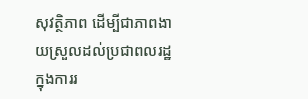សុវត្ថិភាព ដើម្បីជាភាពងាយស្រួលដល់ប្រជាពលរដ្ឋ ក្នុងការរ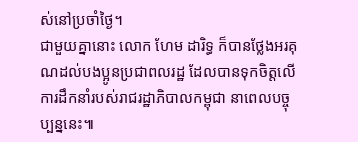ស់នៅប្រចាំថ្ងៃ។
ជាមួយគ្នានោះ លោក ហែម ដារិទ្ធ ក៏បានថ្លែងអរគុណដល់បងប្អូនប្រជាពលរដ្ឋ ដែលបានទុកចិត្តលើការដឹកនាំរបស់រាជរដ្ឋាភិបាលកម្ពុជា នាពេលបច្ចុប្បន្ននេះ៕